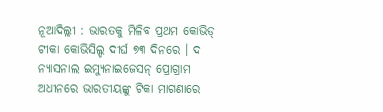ନୂଆଦିଲ୍ଲୀ : ଭାରତକୁ ମିଳିବ ପ୍ରଥମ କୋଭିଡ୍ ଟୀକା କୋଭିସିଲ୍ଡ ଦୀର୍ଘ ୭୩ ଦିନରେ । ଦ ନ୍ୟାସନାଲ ଇମ୍ୟୁନାଇଜେସନ୍ ପ୍ରୋଗ୍ରାମ ଅଧୀନରେ ଭାରତୀୟଙ୍କୁ ଟିକା ମାଗଣାରେ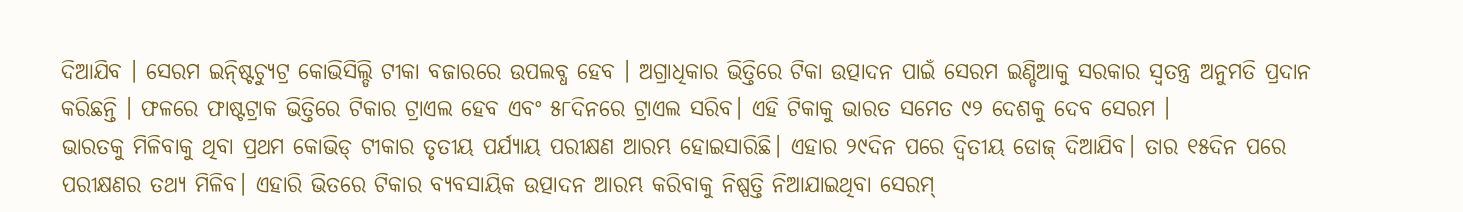ଦିଆଯିବ । ସେରମ ଇନ୍ଷ୍ଟିଚ୍ୟୁଟ୍ର କୋଭିସିଲ୍ଡି ଟୀକା ବଜାରରେ ଉପଲବ୍ଧ ହେବ । ଅଗ୍ରାଧିକାର ଭିତ୍ତିରେ ଟିକା ଉତ୍ପାଦନ ପାଇଁ ସେରମ ଇଣ୍ଡିଆକୁ ସରକାର ସ୍ୱତନ୍ତ୍ର ଅନୁମତି ପ୍ରଦାନ କରିଛନ୍ତି । ଫଳରେ ଫାଷ୍ଟଟ୍ରାକ ଭିତ୍ତିରେ ଟିକାର ଟ୍ରାଏଲ ହେବ ଏବଂ ୫୮ଦିନରେ ଟ୍ରାଏଲ ସରିବ। ଏହି ଟିକାକୁ ଭାରତ ସମେତ ୯୨ ଦେଶକୁ ଦେବ ସେରମ ।
ଭାରତକୁ ମିଳିବାକୁ ଥିବା ପ୍ରଥମ କୋଭିଡ୍ ଟୀକାର ତୃତୀୟ ପର୍ଯ୍ୟାୟ ପରୀକ୍ଷଣ ଆରମ୍ଭ ହୋଇସାରିଛି। ଏହାର ୨୯ଦିନ ପରେ ଦ୍ୱିତୀୟ ଡୋଜ୍ ଦିଆଯିବ। ତାର ୧୫ଦିନ ପରେ ପରୀକ୍ଷଣର ତଥ୍ୟ ମିଳିବ। ଏହାରି ଭିତରେ ଟିକାର ବ୍ୟବସାୟିକ ଉତ୍ପାଦନ ଆରମ୍ଭ କରିବାକୁ ନିଷ୍ପତ୍ତି ନିଆଯାଇଥିବା ସେରମ୍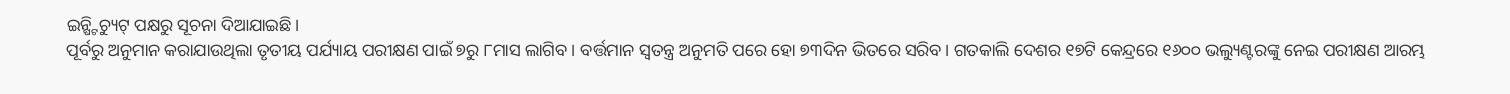ଇନ୍ଷ୍ଟିଚ୍ୟୁଟ୍ ପକ୍ଷରୁ ସୂଚନା ଦିଆଯାଇଛି।
ପୂର୍ବରୁ ଅନୁମାନ କରାଯାଉଥିଲା ତୃତୀୟ ପର୍ଯ୍ୟାୟ ପରୀକ୍ଷଣ ପାଇଁ ୭ରୁ ୮ମାସ ଲାଗିବ। ବର୍ତ୍ତମାନ ସ୍ୱତନ୍ତ୍ର ଅନୁମତି ପରେ ହୋ ୭୩ଦିନ ଭିତରେ ସରିବ। ଗତକାଲି ଦେଶର ୧୭ଟି କେନ୍ଦ୍ରରେ ୧୬୦୦ ଭଲ୍ୟୁଣ୍ଟରଙ୍କୁ ନେଇ ପରୀକ୍ଷଣ ଆରମ୍ଭ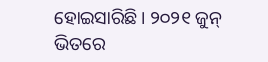ହୋଇସାରିଛି। ୨୦୨୧ ଜୁନ୍ ଭିତରେ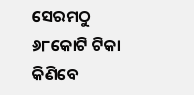ସେରମଠୁ ୬୮କୋଟି ଟିକା କିଣିବେ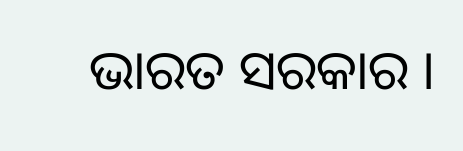ଭାରତ ସରକାର ।